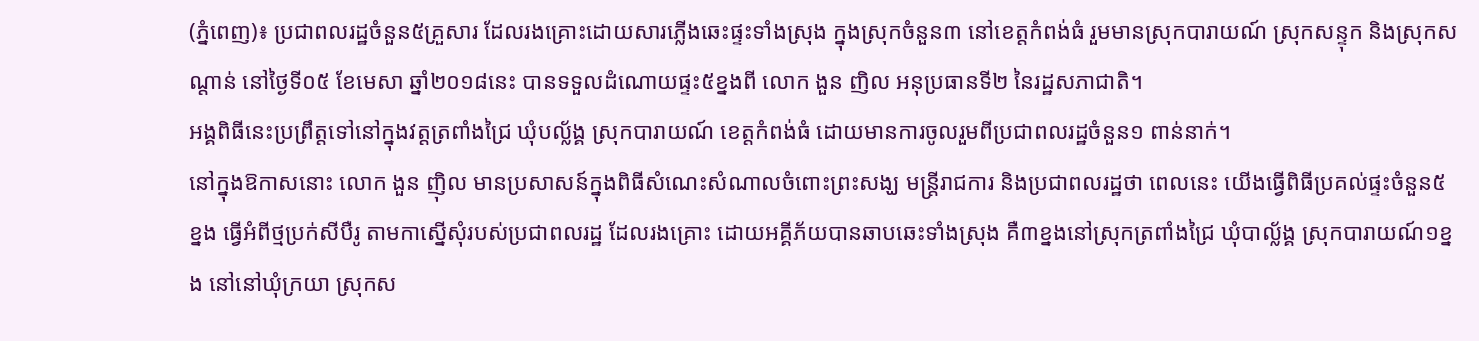(ភ្នំពេញ)៖ ប្រជាពលរដ្ឋចំនួន៥គ្រួសារ ដែលរងគ្រោះដោយសារភ្លើងឆេះផ្ទះទាំងស្រុង ក្នុងស្រុកចំនួន៣ នៅខេត្តកំពង់ធំ រួមមានស្រុកបារាយណ៍ ស្រុកសន្ទុក និងស្រុកសណ្តាន់ នៅថ្ងៃទី០៥ ខែមេសា ឆ្នាំ២០១៨នេះ បានទទួលដំណោយផ្ទះ៥ខ្នងពី លោក ងួន ញិល អនុប្រធានទី២ នៃរដ្ឋសភាជាតិ។
អង្គពិធីនេះប្រព្រឹត្តទៅនៅក្នុងវត្តត្រពាំងជ្រៃ ឃុំបល្ល័ង្គ ស្រុកបារាយណ៍ ខេត្តកំពង់ធំ ដោយមានការចូលរួមពីប្រជាពលរដ្ឋចំនួន១ ពាន់នាក់។
នៅក្នុងឱកាសនោះ លោក ងួន ញ៉ិល មានប្រសាសន៍ក្នុងពិធីសំណេះសំណាលចំពោះព្រះសង្ឃ មន្ត្រីរាជការ និងប្រជាពលរដ្ឋថា ពេលនេះ យើងធ្វើពិធីប្រគល់ផ្ទះចំនួន៥ខ្នង ធ្វើអំពីថ្មប្រក់សីបឺរូ តាមកាស្នើសុំរបស់ប្រជាពលរដ្ឋ ដែលរងគ្រោះ ដោយអគ្គីភ័យបានឆាបឆេះទាំងស្រុង គឺ៣ខ្នងនៅស្រុកត្រពាំងជ្រៃ ឃុំបាល្ល័ង្គ ស្រុកបារាយណ៍១ខ្នង នៅនៅឃុំក្រយា ស្រុកស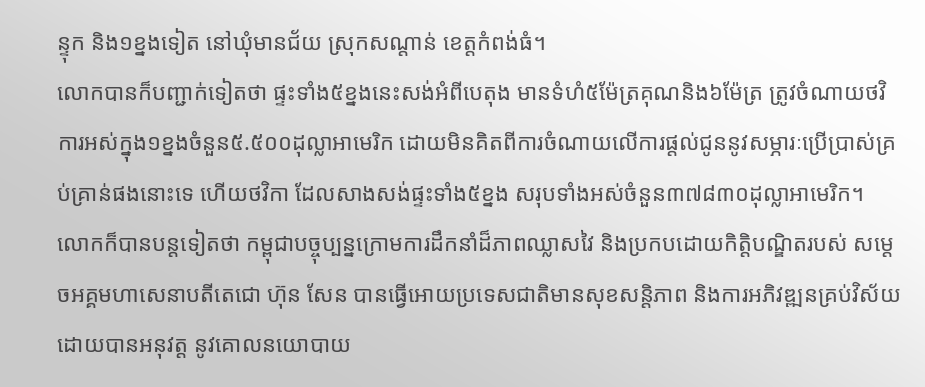ន្ទុក និង១ខ្នងទៀត នៅឃុំមានជ័យ ស្រុកសណ្តាន់ ខេត្តកំពង់ធំ។
លោកបានក៏បញ្ជាក់ទៀតថា ផ្ទះទាំង៥ខ្នងនេះសង់អំពីបេតុង មានទំហំ៥ម៉ែត្រគុណនិង៦ម៉ែត្រ ត្រូវចំណាយថវិការអស់ក្នុង១ខ្នងចំនួន៥.៥០០ដុល្លាអាមេរិក ដោយមិនគិតពីការចំណាយលើការផ្តល់ជូននូវសម្ភារៈប្រើប្រាស់គ្រប់គ្រាន់ផងនោះទេ ហើយថវិកា ដែលសាងសង់ផ្ទះទាំង៥ខ្នង សរុបទាំងអស់ចំនួន៣៧៨៣០ដុល្លាអាមេរិក។
លោកក៏បានបន្តទៀតថា កម្ពុជាបច្ចុប្បន្នក្រោមការដឹកនាំដ៏ភាពឈ្លាសវៃ និងប្រកបដោយកិត្តិបណ្ឌិតរបស់ សម្តេចអគ្គមហាសេនាបតីតេជោ ហ៊ុន សែន បានធ្វើអោយប្រទេសជាតិមានសុខសន្តិភាព និងការអភិវឌ្ឍនគ្រប់វិស័យដោយបានអនុវត្ត នូវគោលនយោបាយ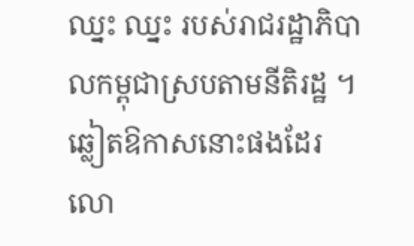ឈ្នះ ឈ្នះ របស់រាជរដ្ឋាភិបាលកម្ពុជាស្របតាមនីតិរដ្ឋ ។
ឆ្លៀតឱកាសនោះផងដែរ លោ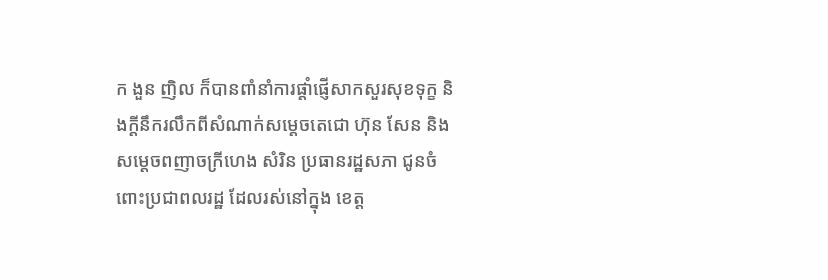ក ងួន ញិល ក៏បានពាំនាំការផ្តាំផ្ញើសាកសួរសុខទុក្ខ និងក្តីនឹករលឹកពីសំណាក់សម្តេចតេជោ ហ៊ុន សែន និងសម្តេចពញាចក្រីហេង សំរិន ប្រធានរដ្ឋសភា ជូនចំពោះប្រជាពលរដ្ឋ ដែលរស់នៅក្នុង ខេត្ត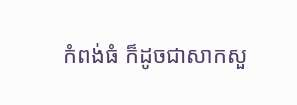កំពង់ធំ ក៏ដូចជាសាកសួ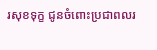រសុខទុក្ខ ជូនចំពោះប្រជាពលរ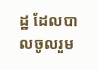ដ្ឋ ដែលបាលចូលរួម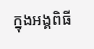ក្នុងអង្គពិធី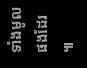ទាំងមូល ផងដែរ ៕